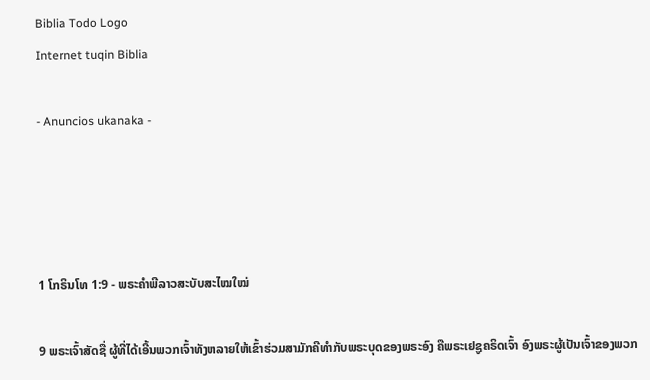Biblia Todo Logo
Internet tuqin Biblia

- Anuncios ukanaka -




1 ໂກຣິນໂທ 1:9 - ພຣະຄຳພີລາວສະບັບສະໄໝໃໝ່

9 ພຣະເຈົ້າສັດຊື່ ຜູ້ທີ່ໄດ້ເອີ້ນພວກເຈົ້າທັງຫລາຍໃຫ້ເຂົ້າຮ່ວມສາມັກຄີທຳກັບພຣະບຸດຂອງພຣະອົງ ຄືພຣະເຢຊູຄຣິດເຈົ້າ ອົງພຣະຜູ້ເປັນເຈົ້າຂອງພວກ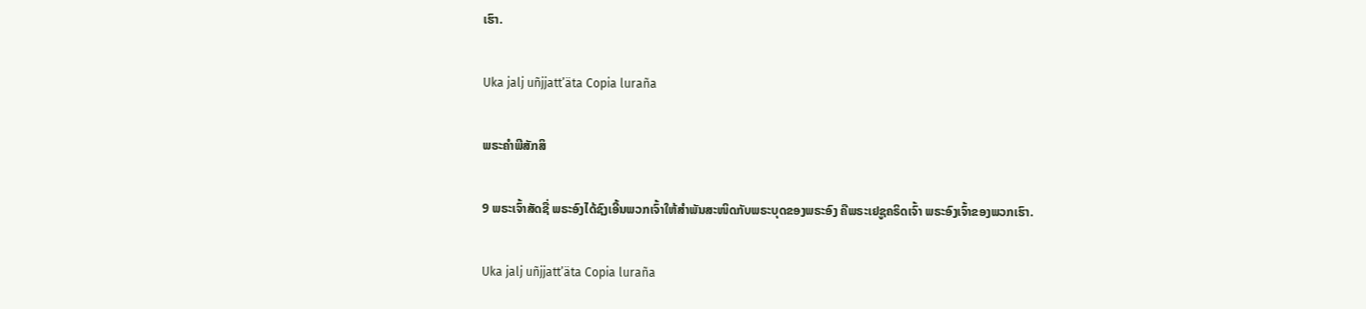ເຮົາ.

Uka jalj uñjjattʼäta Copia luraña

ພຣະຄຳພີສັກສິ

9 ພຣະເຈົ້າສັດຊື່ ພຣະອົງໄດ້ຊົງເອີ້ນພວກເຈົ້າໃຫ້ສຳພັນສະໜິດກັບພຣະບຸດຂອງພຣະອົງ ຄືພຣະເຢຊູຄຣິດເຈົ້າ ພຣະອົງເຈົ້າຂອງພວກເຮົາ.

Uka jalj uñjjattʼäta Copia luraña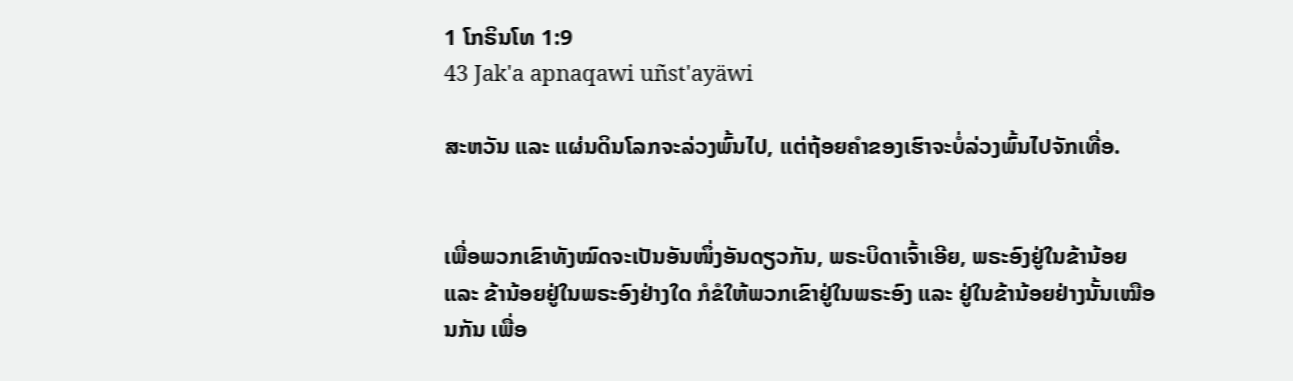1 ໂກຣິນໂທ 1:9
43 Jak'a apnaqawi uñst'ayäwi

ສະຫວັນ ແລະ ແຜ່ນດິນໂລກຈະລ່ວງພົ້ນໄປ, ແຕ່ຖ້ອຍຄຳຂອງເຮົາຈະບໍ່ລ່ວງພົ້ນໄປຈັກເທື່ອ.


ເພື່ອພວກເຂົາທັງໝົດຈະເປັນອັນໜຶ່ງອັນດຽວກັນ, ພຣະບິດາເຈົ້າເອີຍ, ພຣະອົງຢູ່ໃນຂ້ານ້ອຍ ແລະ ຂ້ານ້ອຍຢູ່ໃນພຣະອົງຢ່າງໃດ ກໍຂໍໃຫ້ພວກເຂົາຢູ່ໃນພຣະອົງ ແລະ ຢູ່ໃນຂ້ານ້ອຍຢ່າງນັ້ນເໝືອນກັນ ເພື່ອ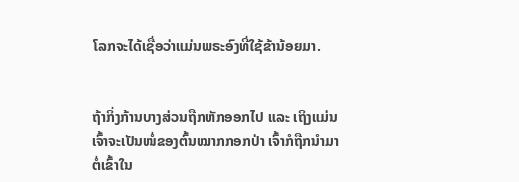ໂລກຈະໄດ້ເຊື່ອວ່າແມ່ນພຣະອົງທີ່ໃຊ້ຂ້ານ້ອຍມາ.


ຖ້າກິ່ງກ້ານບາງສ່ວນຖືກຫັກອອກໄປ ແລະ ເຖິງແມ່ນເຈົ້າຈະເປັນໜໍ່ຂອງຕົ້ນໝາກກອກປ່າ ເຈົ້າກໍຖືກນຳມາຕໍ່ເຂົ້າໃນ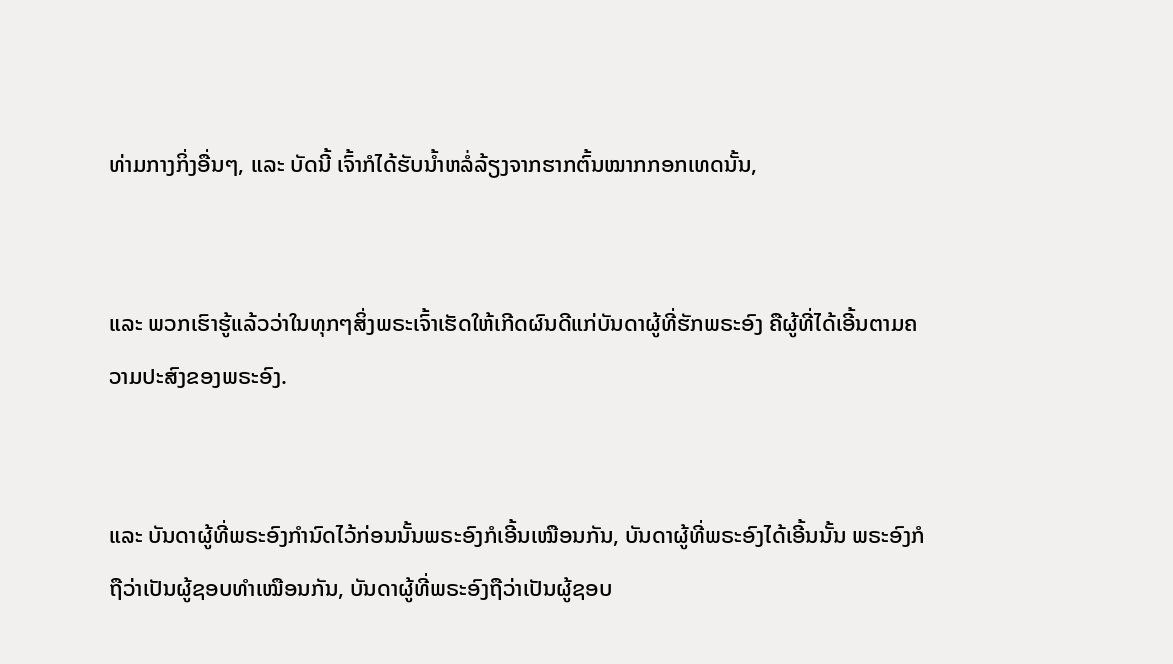ທ່າມກາງກິ່ງອື່ນໆ, ແລະ ບັດນີ້ ເຈົ້າກໍໄດ້ຮັບນ້ຳຫລໍ່ລ້ຽງຈາກຮາກຕົ້ນໝາກກອກເທດນັ້ນ,


ແລະ ພວກເຮົາຮູ້ແລ້ວວ່າໃນທຸກໆສິ່ງພຣະເຈົ້າເຮັດໃຫ້ເກີດຜົນດີແກ່ບັນດາຜູ້ທີ່ຮັກພຣະອົງ ຄືຜູ້ທີ່ໄດ້ເອີ້ນຕາມຄວາມປະສົງຂອງພຣະອົງ.


ແລະ ບັນດາຜູ້ທີ່ພຣະອົງກຳນົດໄວ້ກ່ອນນັ້ນພຣະອົງກໍເອີ້ນເໝືອນກັນ, ບັນດາຜູ້ທີ່ພຣະອົງໄດ້ເອີ້ນນັ້ນ ພຣະອົງກໍຖືວ່າເປັນຜູ້ຊອບທຳເໝືອນກັນ, ບັນດາຜູ້ທີ່ພຣະອົງຖືວ່າເປັນຜູ້ຊອບ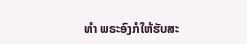ທຳ ພຣະອົງກໍໃຫ້ຮັບສະ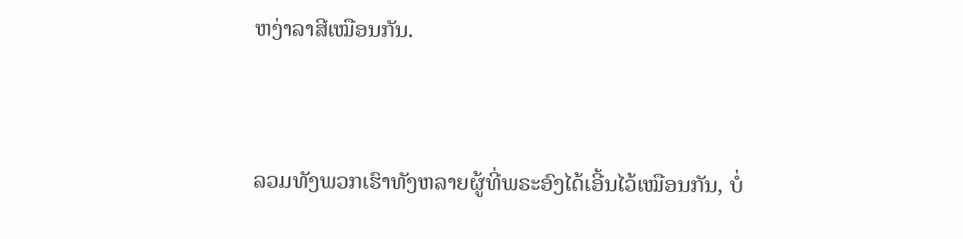ຫງ່າລາສີເໝືອນກັນ.


ລວມທັງພວກເຮົາທັງຫລາຍຜູ້ທີ່ພຣະອົງໄດ້ເອີ້ນໄວ້ເໝືອນກັນ, ບໍ່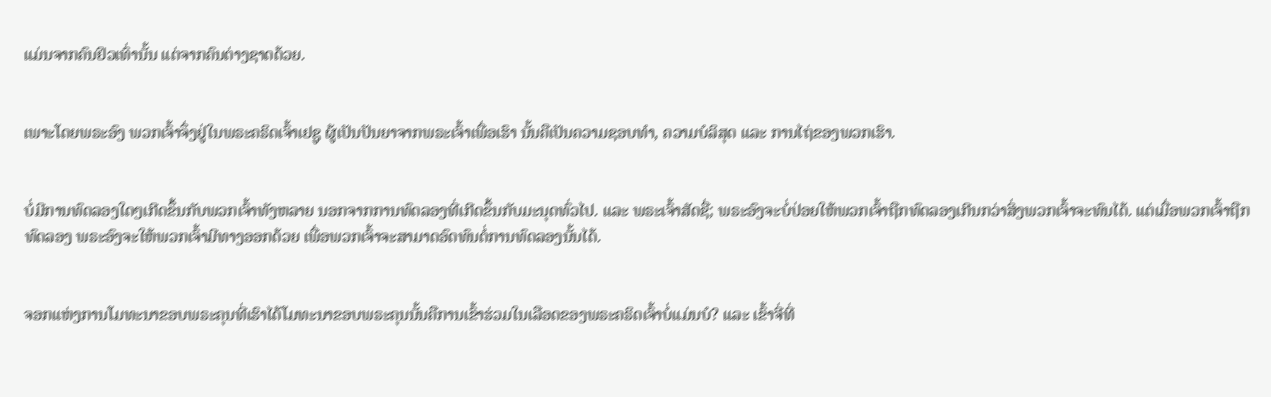ແມ່ນຈາກຄົນຢິວເທົ່ານັ້ນ ແຕ່ຈາກຄົນຕ່າງຊາດດ້ວຍ.


ເພາະໂດຍພຣະອົງ ພວກເຈົ້າຈຶ່ງຢູ່ໃນພຣະຄຣິດເຈົ້າເຢຊູ ຜູ້ເປັນປັນຍາຈາກພຣະເຈົ້າເພື່ອເຮົາ ນັ້ນຄືເປັນຄວາມຊອບທຳ, ຄວາມບໍລິສຸດ ແລະ ການໄຖ່ຂອງພວກເຮົາ.


ບໍ່ມີການທົດລອງໃດໆເກີດຂຶ້ນກັບພວກເຈົ້າທັງຫລາຍ ນອກຈາກການທົດລອງທີ່ເກີດຂຶ້ນກັບມະນຸດທົ່ວໄປ. ແລະ ພຣະເຈົ້າສັດຊື່; ພຣະອົງຈະບໍ່ປ່ອຍໃຫ້ພວກເຈົ້າຖືກທົດລອງເກີນກວ່າສິ່ງພວກເຈົ້າຈະທົນໄດ້. ແຕ່ເມື່ອພວກເຈົ້າຖືກທົດລອງ ພຣະອົງຈະໃຫ້ພວກເຈົ້າມີທາງອອກດ້ວຍ ເພື່ອພວກເຈົ້າຈະສາມາດອົດທົນຕໍ່ການທົດລອງນັ້ນໄດ້.


ຈອກແຫ່ງການໂມທະນາຂອບພຣະຄຸນທີ່ເຮົາໄດ້ໂມທະນາຂອບພຣະຄຸນນັ້ນຄືການເຂົ້າຮ່ວມໃນເລືອດຂອງພຣະຄຣິດເຈົ້າບໍ່ແມ່ນບໍ? ແລະ ເຂົ້າຈີ່ທີ່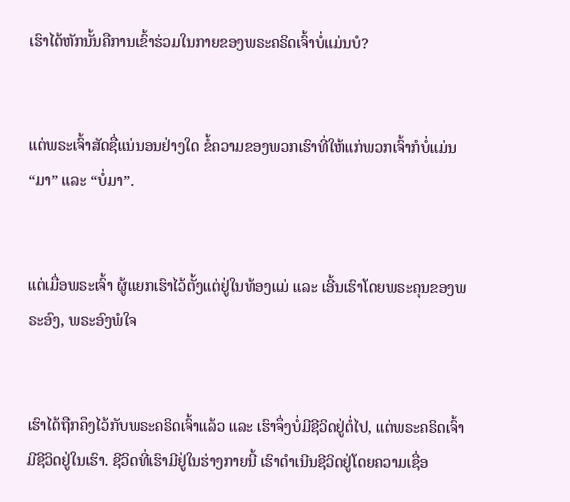ເຮົາໄດ້ຫັກນັ້ນຄືການເຂົ້າຮ່ວມໃນກາຍຂອງພຣະຄຣິດເຈົ້າບໍ່ແມ່ນບໍ?


ແຕ່ພຣະເຈົ້າສັດຊື່ແນ່ນອນຢ່າງໃດ ຂໍ້ຄວາມຂອງພວກເຮົາທີ່ໃຫ້ແກ່ພວກເຈົ້າກໍບໍ່ແມ່ນ “ມາ” ແລະ “ບໍ່ມາ”.


ແຕ່ເມື່ອພຣະເຈົ້າ ຜູ້ແຍກເຮົາໄວ້ຕັ້ງແຕ່ຢູ່ໃນທ້ອງແມ່ ແລະ ເອີ້ນເຮົາໂດຍພຣະຄຸນຂອງພຣະອົງ, ພຣະອົງພໍໃຈ


ເຮົາໄດ້ຖືກຄຶງໄວ້ກັບພຣະຄຣິດເຈົ້າແລ້ວ ແລະ ເຮົາຈຶ່ງບໍ່ມີຊີວິດຢູ່ຕໍ່ໄປ, ແຕ່ພຣະຄຣິດເຈົ້າມີຊີວິດຢູ່ໃນເຮົາ. ຊີວິດທີ່ເຮົາມີຢູ່ໃນຮ່າງກາຍນີ້ ເຮົາດໍາເນີນຊີວິດຢູ່ໂດຍຄວາມເຊື່ອ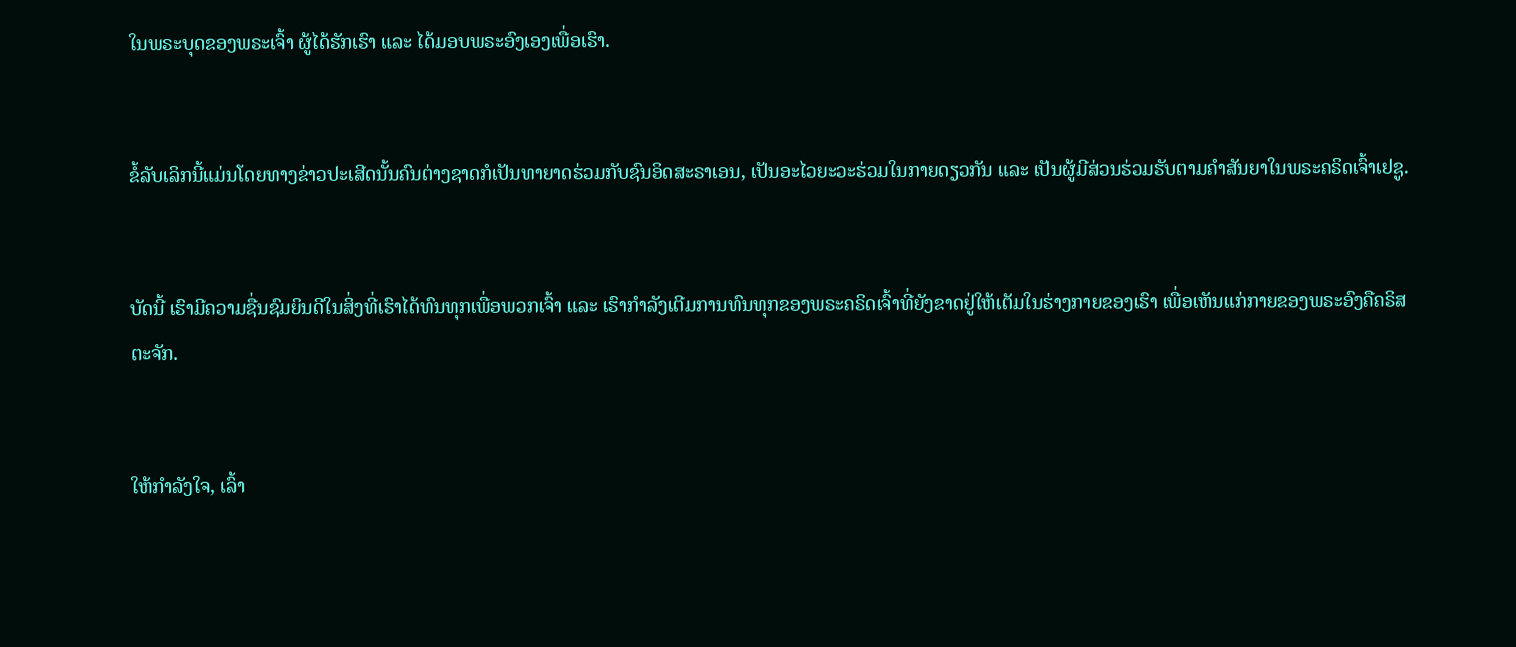ໃນພຣະບຸດຂອງພຣະເຈົ້າ ຜູ້ໄດ້ຮັກເຮົາ ແລະ ໄດ້ມອບພຣະອົງເອງເພື່ອເຮົາ.


ຂໍ້ລັບເລິກນີ້ແມ່ນໂດຍທາງຂ່າວປະເສີດນັ້ນຄົນຕ່າງຊາດກໍເປັນທາຍາດຮ່ວມກັບຊົນອິດສະຣາເອນ, ເປັນອະໄວຍະວະຮ່ວມໃນກາຍດຽວກັນ ແລະ ເປັນຜູ້ມີສ່ວນຮ່ວມຮັບຕາມຄຳສັນຍາໃນພຣະຄຣິດເຈົ້າເຢຊູ.


ບັດນີ້ ເຮົາມີຄວາມຊື່ນຊົມຍິນດີໃນສິ່ງທີ່ເຮົາໄດ້ທົນທຸກເພື່ອພວກເຈົ້າ ແລະ ເຮົາກຳລັງເຕີມການທົນທຸກຂອງພຣະຄຣິດເຈົ້າທີ່ຍັງຂາດຢູ່ໃຫ້ເຕັມໃນຮ່າງກາຍຂອງເຮົາ ເພື່ອເຫັນແກ່ກາຍຂອງພຣະອົງຄືຄຣິສຕະຈັກ.


ໃຫ້ກຳລັງໃຈ, ເລົ້າ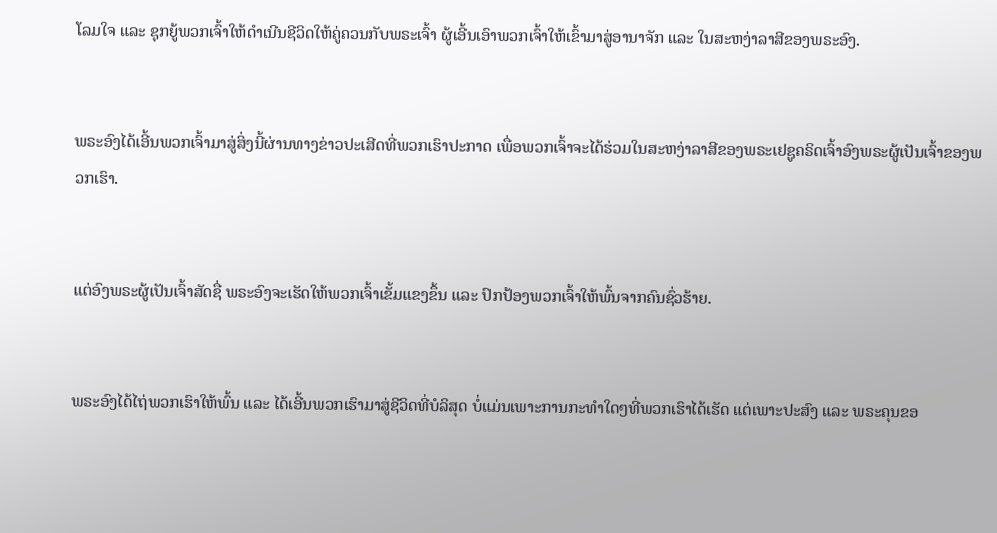ໂລມໃຈ ແລະ ຊຸກຍູ້ພວກເຈົ້າໃຫ້ດຳເນີນຊີວິດໃຫ້ຄູ່ຄວນກັບພຣະເຈົ້າ ຜູ້ເອີ້ນເອົາພວກເຈົ້າໃຫ້ເຂົ້າມາສູ່ອານາຈັກ ແລະ ໃນສະຫງ່າລາສີຂອງພຣະອົງ.


ພຣະອົງໄດ້ເອີ້ນພວກເຈົ້າມາສູ່ສິ່ງນີ້ຜ່ານທາງຂ່າວປະເສີດທີ່ພວກເຮົາປະກາດ ເພື່ອພວກເຈົ້າຈະໄດ້ຮ່ວມໃນສະຫງ່າລາສີຂອງພຣະເຢຊູຄຣິດເຈົ້າອົງພຣະຜູ້ເປັນເຈົ້າຂອງພວກເຮົາ.


ແຕ່ອົງພຣະຜູ້ເປັນເຈົ້າສັດຊື່ ພຣະອົງຈະເຮັດໃຫ້ພວກເຈົ້າເຂັ້ມແຂງຂຶ້ນ ແລະ ປົກປ້ອງພວກເຈົ້າໃຫ້ພົ້ນຈາກຄົນຊົ່ວຮ້າຍ.


ພຣະອົງໄດ້ໄຖ່ພວກເຮົາໃຫ້ພົ້ນ ແລະ ໄດ້ເອີ້ນພວກເຮົາມາສູ່ຊີວິດທີ່ບໍລິສຸດ ບໍ່ແມ່ນເພາະການກະທຳໃດໆທີ່ພວກເຮົາໄດ້ເຮັດ ແຕ່ເພາະປະສົງ ແລະ ພຣະຄຸນຂອ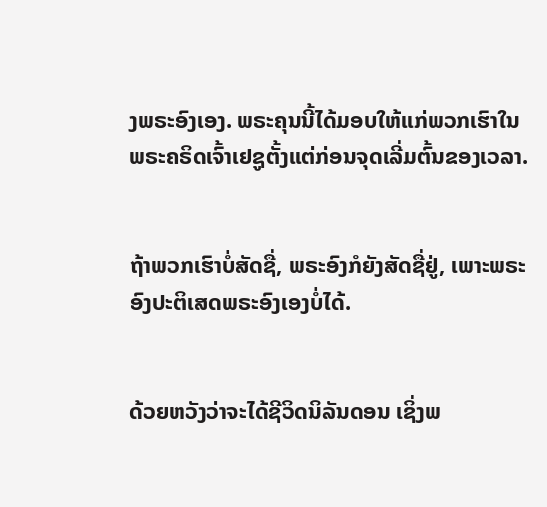ງພຣະອົງເອງ. ພຣະຄຸນນີ້ໄດ້ມອບໃຫ້ແກ່ພວກເຮົາໃນພຣະຄຣິດເຈົ້າເຢຊູຕັ້ງແຕ່ກ່ອນຈຸດເລີ່ມຕົ້ນຂອງເວລາ.


ຖ້າພວກເຮົາບໍ່ສັດຊື່, ພຣະອົງກໍຍັງສັດຊື່ຢູ່, ເພາະພຣະອົງປະຕິເສດພຣະອົງເອງບໍ່ໄດ້.


ດ້ວຍຫວັງວ່າຈະໄດ້ຊີວິດນິລັນດອນ ເຊິ່ງພ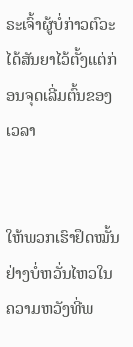ຣະເຈົ້າຜູ້ບໍ່ກ່າວຕົວະໄດ້ສັນຍາໄວ້ຕັ້ງແຕ່ກ່ອນຈຸດເລີ່ມຕົ້ນຂອງເວລາ


ໃຫ້ພວກເຮົາຢຶດໝັ້ນຢ່າງບໍ່ຫວັ່ນໄຫວໃນຄວາມຫວັງທີ່ພ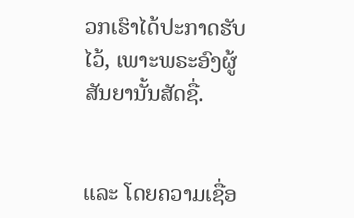ວກເຮົາໄດ້ປະກາດຮັບໄວ້, ເພາະພຣະອົງຜູ້ສັນຍານັ້ນສັດຊື່.


ແລະ ໂດຍຄວາມເຊື່ອ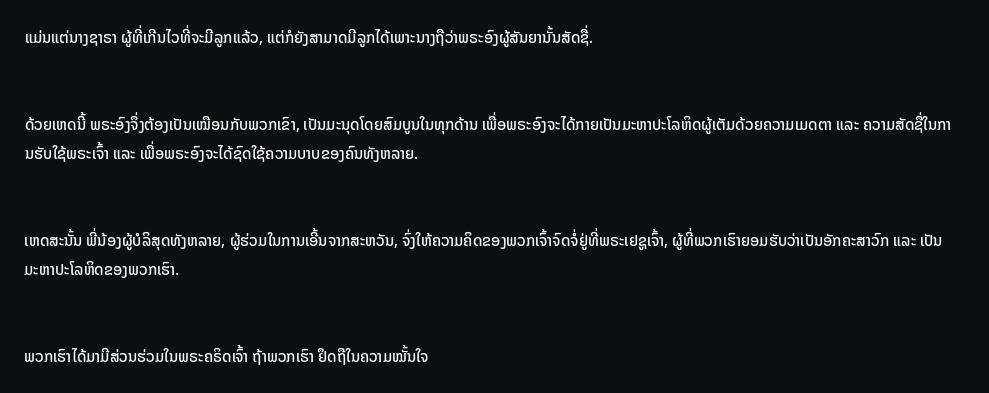ແມ່ນແຕ່ນາງຊາຣາ ຜູ້ທີ່ເກີນໄວທີ່ຈະມີລູກແລ້ວ, ແຕ່ກໍຍັງສາມາດມີລູກໄດ້ເພາະນາງຖືວ່າພຣະອົງຜູ້ສັນຍານັ້ນສັດຊື່.


ດ້ວຍເຫດນີ້ ພຣະອົງຈຶ່ງຕ້ອງເປັນເໝືອນກັບພວກເຂົາ, ເປັນມະນຸດໂດຍສົມບູນໃນທຸກດ້ານ ເພື່ອພຣະອົງຈະໄດ້ກາຍເປັນມະຫາປະໂລຫິດຜູ້ເຕັມດ້ວຍຄວາມເມດຕາ ແລະ ຄວາມສັດຊື່ໃນການຮັບໃຊ້ພຣະເຈົ້າ ແລະ ເພື່ອພຣະອົງຈະໄດ້ຊົດໃຊ້ຄວາມບາບຂອງຄົນທັງຫລາຍ.


ເຫດສະນັ້ນ ພີ່ນ້ອງຜູ້ບໍລິສຸດທັງຫລາຍ, ຜູ້ຮ່ວມໃນການເອີ້ນຈາກສະຫວັນ, ຈົ່ງໃຫ້ຄວາມຄິດຂອງພວກເຈົ້າຈົດຈໍ່ຢູ່ທີ່ພຣະເຢຊູເຈົ້າ, ຜູ້ທີ່ພວກເຮົາຍອມຮັບວ່າເປັນອັກຄະສາວົກ ແລະ ເປັນມະຫາປະໂລຫິດຂອງພວກເຮົາ.


ພວກເຮົາໄດ້ມາມີສ່ວນຮ່ວມໃນພຣະຄຣິດເຈົ້າ ຖ້າພວກເຮົາ ຢຶດຖືໃນຄວາມໝັ້ນໃຈ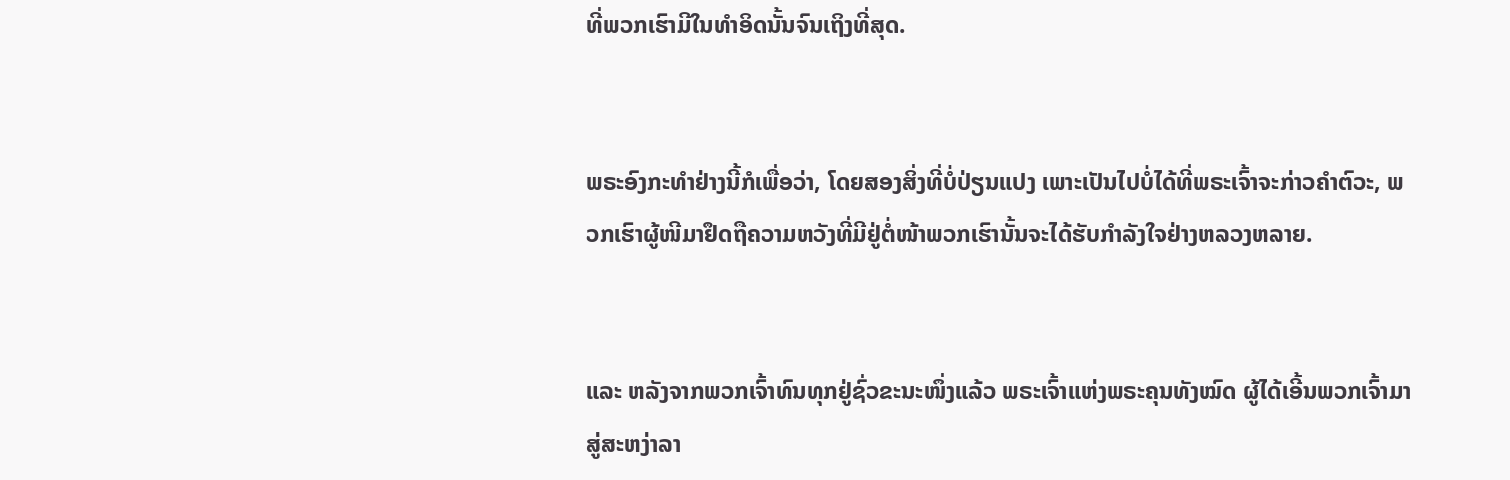ທີ່ພວກເຮົາມີໃນທຳອິດນັ້ນຈົນເຖິງທີ່ສຸດ.


ພຣະອົງກະທຳຢ່າງນີ້ກໍເພື່ອວ່າ, ໂດຍສອງສິ່ງທີ່ບໍ່ປ່ຽນແປງ ເພາະເປັນໄປບໍ່ໄດ້ທີ່ພຣະເຈົ້າຈະກ່າວຄຳຕົວະ, ພວກເຮົາຜູ້ໜີມາຢຶດຖືຄວາມຫວັງທີ່ມີຢູ່ຕໍ່ໜ້າພວກເຮົານັ້ນຈະໄດ້ຮັບກຳລັງໃຈຢ່າງຫລວງຫລາຍ.


ແລະ ຫລັງຈາກພວກເຈົ້າທົນທຸກຢູ່ຊົ່ວຂະນະໜຶ່ງແລ້ວ ພຣະເຈົ້າແຫ່ງພຣະຄຸນທັງໝົດ ຜູ້ໄດ້ເອີ້ນພວກເຈົ້າມາສູ່ສະຫງ່າລາ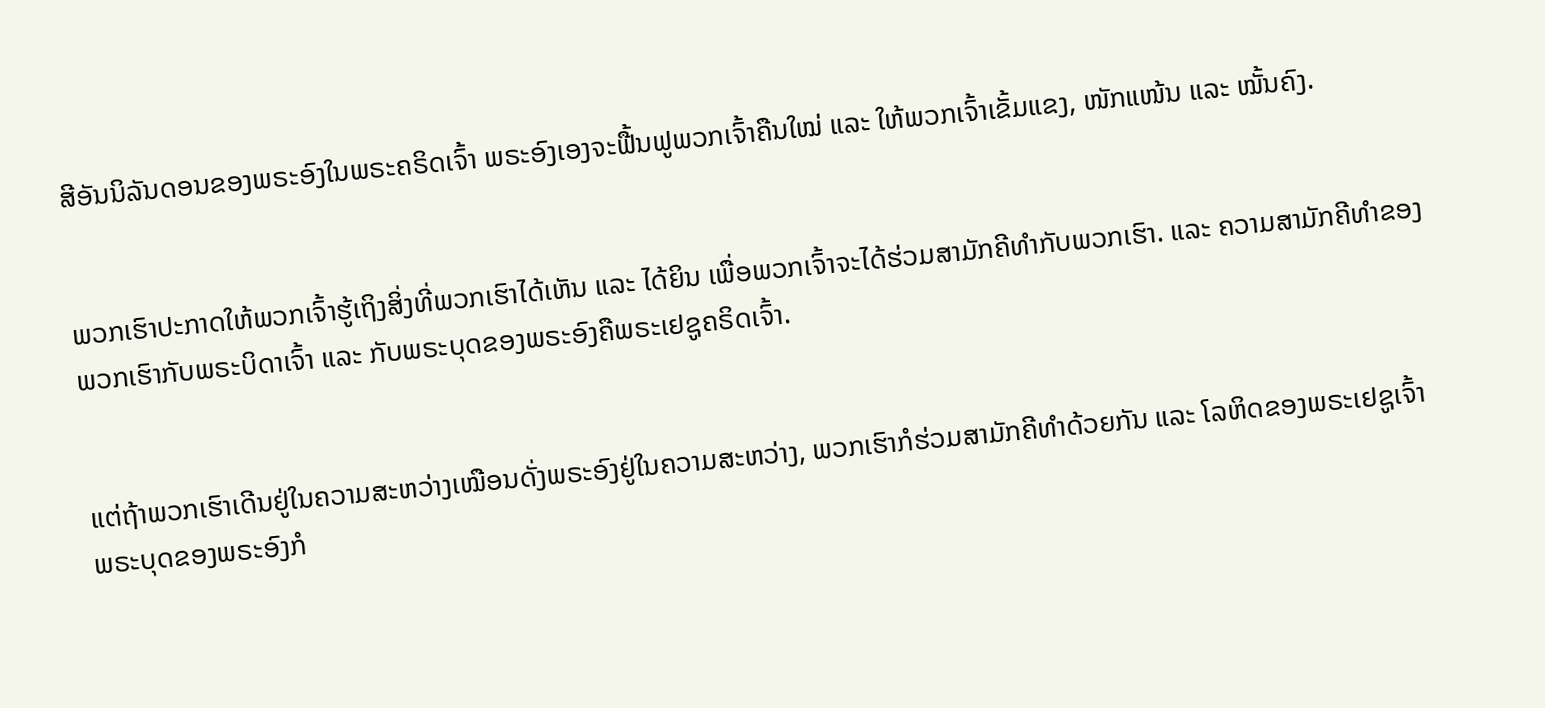ສີອັນນິລັນດອນຂອງພຣະອົງໃນພຣະຄຣິດເຈົ້າ ພຣະອົງເອງຈະຟື້ນຟູພວກເຈົ້າຄືນໃໝ່ ແລະ ໃຫ້ພວກເຈົ້າເຂັ້ມແຂງ, ໜັກແໜ້ນ ແລະ ໝັ້ນຄົງ.


ພວກເຮົາປະກາດໃຫ້ພວກເຈົ້າຮູ້ເຖິງສິ່ງທີ່ພວກເຮົາໄດ້ເຫັນ ແລະ ໄດ້ຍິນ ເພື່ອພວກເຈົ້າຈະໄດ້ຮ່ວມສາມັກຄີທຳກັບພວກເຮົາ. ແລະ ຄວາມສາມັກຄີທຳຂອງພວກເຮົາກັບພຣະບິດາເຈົ້າ ແລະ ກັບພຣະບຸດຂອງພຣະອົງຄືພຣະເຢຊູຄຣິດເຈົ້າ.


ແຕ່ຖ້າພວກເຮົາເດີນຢູ່ໃນຄວາມສະຫວ່າງເໝືອນດັ່ງພຣະອົງຢູ່ໃນຄວາມສະຫວ່າງ, ພວກເຮົາກໍຮ່ວມສາມັກຄີທຳດ້ວຍກັນ ແລະ ໂລຫິດຂອງພຣະເຢຊູເຈົ້າ ພຣະບຸດຂອງພຣະອົງກໍ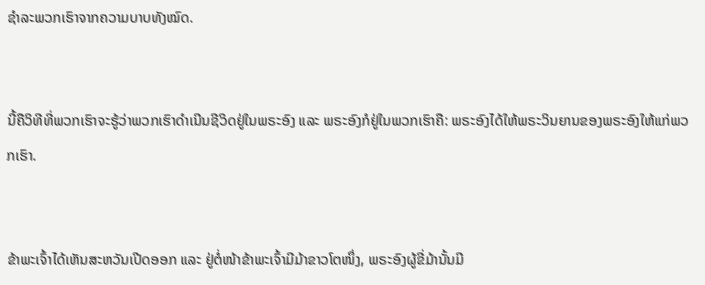ຊຳລະພວກເຮົາຈາກຄວາມບາບທັງໝົດ.


ນີ້ຄືວິທີທີ່ພວກເຮົາຈະຮູ້ວ່າພວກເຮົາດຳເນີນຊີວິດຢູ່ໃນພຣະອົງ ແລະ ພຣະອົງກໍຢູ່ໃນພວກເຮົາຄື: ພຣະອົງໄດ້ໃຫ້ພຣະວິນຍານຂອງພຣະອົງໃຫ້ແກ່ພວກເຮົາ.


ຂ້າພະເຈົ້າໄດ້ເຫັນສະຫວັນເປີດອອກ ແລະ ຢູ່ຕໍ່ໜ້າຂ້າພະເຈົ້າມີມ້າຂາວໂຕໜຶ່ງ, ພຣະອົງຜູ້ຂີ່ມ້ານັ້ນມີ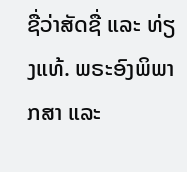ຊື່ວ່າສັດຊື່ ແລະ ທ່ຽງແທ້. ພຣະອົງພິພາກສາ ແລະ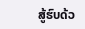ສູ້ຮົບດ້ວ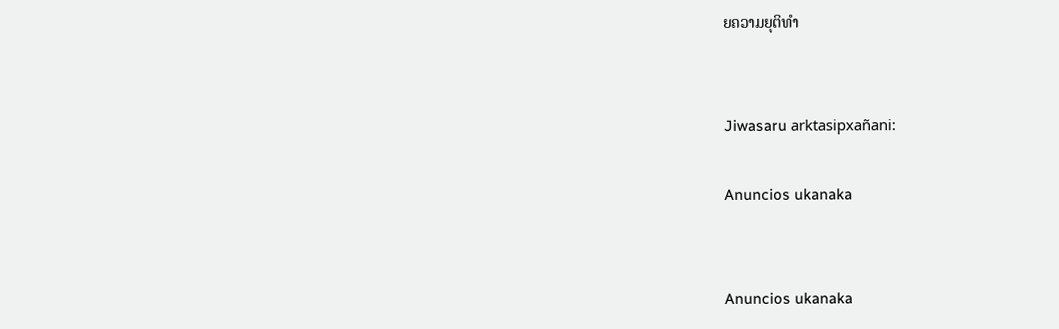ຍຄວາມຍຸຕິທຳ


Jiwasaru arktasipxañani:

Anuncios ukanaka


Anuncios ukanaka